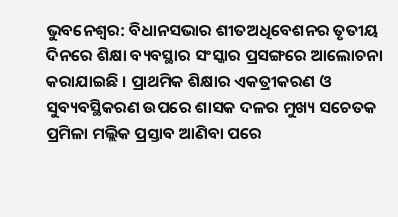ଭୁବନେଶ୍ବର: ବିଧାନସଭାର ଶୀତଅଧିବେଶନର ତୃତୀୟ ଦିନରେ ଶିକ୍ଷା ବ୍ୟବସ୍ଥାର ସଂସ୍କାର ପ୍ରସଙ୍ଗରେ ଆଲୋଚନା କରାଯାଇଛି । ପ୍ରାଥମିକ ଶିକ୍ଷାର ଏକତ୍ରୀକରଣ ଓ ସୁବ୍ୟବସ୍ଥିକରଣ ଉପରେ ଶାସକ ଦଳର ମୁଖ୍ୟ ସଚେତକ ପ୍ରମିଳା ମଲ୍ଲିକ ପ୍ରସ୍ତାବ ଆଣିବା ପରେ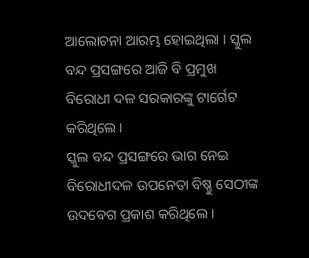ଆଲୋଚନା ଆରମ୍ଭ ହୋଇଥିଲା । ସ୍କୁଲ ବନ୍ଦ ପ୍ରସଙ୍ଗରେ ଆଜି ବି ପ୍ରମୁଖ ବିରୋଧୀ ଦଳ ସରକାରଙ୍କୁ ଟାର୍ଗେଟ କରିଥିଲେ ।
ସ୍କୁଲ ବନ୍ଦ ପ୍ରସଙ୍ଗରେ ଭାଗ ନେଇ ବିରୋଧୀଦଳ ଉପନେତା ବିଷ୍ଣୁ ସେଠୀଙ୍କ ଉଦବେଗ ପ୍ରକାଶ କରିଥିଲେ ।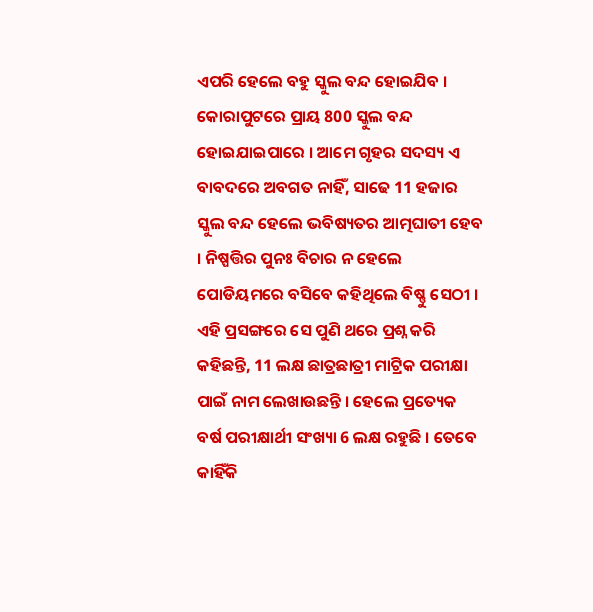ଏପରି ହେଲେ ବହୁ ସ୍କୁଲ ବନ୍ଦ ହୋଇଯିବ । କୋରାପୁଟରେ ପ୍ରାୟ 800 ସ୍କୁଲ ବନ୍ଦ ହୋଇଯାଇପାରେ । ଆମେ ଗୃହର ସଦସ୍ୟ ଏ ବାବଦରେ ଅବଗତ ନାହିଁ, ସାଢେ 11 ହଜାର ସ୍କୁଲ ବନ୍ଦ ହେଲେ ଭବିଷ୍ୟତର ଆତ୍ମଘାତୀ ହେବ । ନିଷ୍ପତ୍ତିର ପୁନଃ ବିଚାର ନ ହେଲେ ପୋଡିୟମରେ ବସିବେ କହିଥିଲେ ବିଷ୍ଣୁ ସେଠୀ ।
ଏହି ପ୍ରସଙ୍ଗରେ ସେ ପୁଣି ଥରେ ପ୍ରଶ୍ନ କରି କହିଛନ୍ତି, 11 ଲକ୍ଷ ଛାତ୍ରଛାତ୍ରୀ ମାଟ୍ରିକ ପରୀକ୍ଷା ପାଇଁ ନାମ ଲେଖାଉଛନ୍ତି । ହେଲେ ପ୍ରତ୍ୟେକ ବର୍ଷ ପରୀକ୍ଷାର୍ଥୀ ସଂଖ୍ୟା 6 ଲକ୍ଷ ରହୁଛି । ତେବେ କାହିଁକି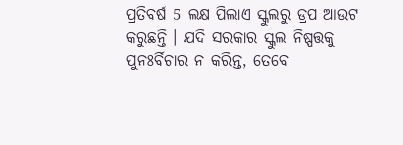ପ୍ରତିବର୍ଷ 5 ଲକ୍ଷ ପିଲାଏ ସ୍କୁଲରୁ ଡ୍ରପ ଆଉଟ କରୁଛନ୍ତି । ଯଦି ସରକାର ସ୍କୁଲ ନିଷ୍ପତ୍ତକୁ ପୁନଃର୍ବିଚାର ନ କରିନ୍ତ, ତେବେ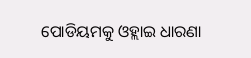ପୋଡିୟମକୁ ଓହ୍ଲାଇ ଧାରଣା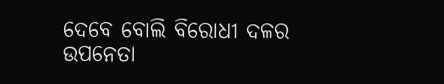ଦେବେ ବୋଲି ବିରୋଧୀ ଦଳର ଉପନେତା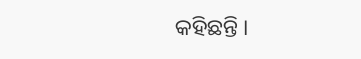କହିଛନ୍ତି ।